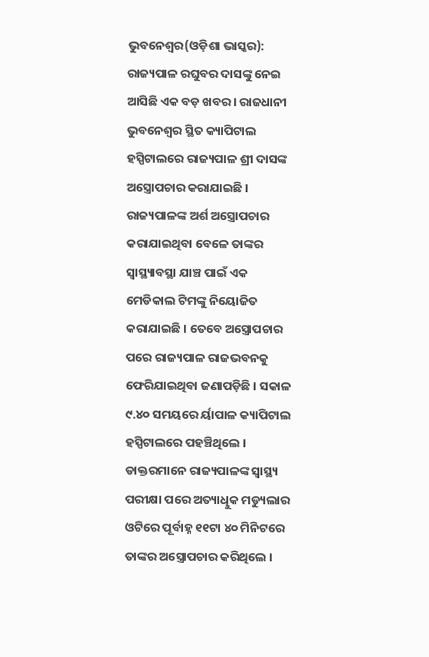ଭୁବନେଶ୍ୱର(ଓଡ଼ିଶା ଭାସ୍କର): ରାଜ୍ୟପାଳ ରଘୁବର ଦାସଙ୍କୁ ନେଇ ଆସିଛି ଏକ ବଡ଼ ଖବର । ରାଜଧାନୀ ଭୁବନେଶ୍ୱର ସ୍ଥିତ କ୍ୟାପିଟାଲ ହସ୍ପିଟାଲରେ ରାଜ୍ୟପାଳ ଶ୍ରୀ ଦାସଙ୍କ ଅସ୍ତ୍ରୋପଚାର କରାଯାଇଛି । ରାଜ୍ୟପାଳଙ୍କ ଅର୍ଶ ଅସ୍ତ୍ରୋପଚାର କରାଯାଇଥିବା ବେଳେ ତାଙ୍କର ସ୍ୱାସ୍ଥ୍ୟାବସ୍ଥା ଯାଞ୍ଚ ପାଇଁ ଏକ ମେଡିକାଲ ଟିମଙ୍କୁ ନିୟୋଜିତ କରାଯାଇଛି । ତେବେ ଅସ୍ତ୍ରୋପଚାର ପରେ ରାଜ୍ୟପାଳ ରାଜଭବନକୁ ଫେରିଯାଇଥିବା ଜଣାପଡ଼ିଛି । ସକାଳ ୯.୪୦ ସମୟରେ ର୍ୟାପାଳ କ୍ୟାପିଟାଲ ହସ୍ପିଟାଲରେ ପହଞ୍ଚିଥିଲେ ।
ଡାକ୍ତରମାନେ ରାଜ୍ୟପାଳଙ୍କ ସ୍ୱାସ୍ଥ୍ୟ ପରୀକ୍ଷା ପରେ ଅତ୍ୟାଧୁିକ ମଡ୍ୟୁଲାର ଓଟିରେ ପୂର୍ବାହ୍ନ ୧୧ଟା ୪୦ ମିନିଟରେ ତାଙ୍କର ଅସ୍ତ୍ରୋପଚାର କରିଥିଲେ ।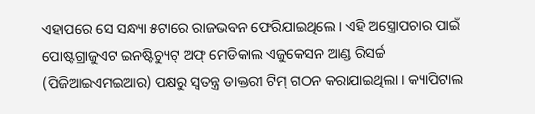ଏହାପରେ ସେ ସନ୍ଧ୍ୟା ୫ଟାରେ ରାଜଭବନ ଫେରିଯାଇଥିଲେ । ଏହି ଅସ୍ତ୍ରୋପଚାର ପାଇଁ ପୋଷ୍ଟଗ୍ରାଜୁଏଟ ଇନଷ୍ଟିଚ୍ୟୁଟ୍ ଅଫ୍ ମେଡିକାଲ ଏଜୁକେସନ ଆଣ୍ଡ ରିସର୍ଚ୍ଚ (ପିଜିଆଇଏମଇଆର) ପକ୍ଷରୁ ସ୍ୱତନ୍ତ୍ର ଡାକ୍ତରୀ ଟିମ୍ ଗଠନ କରାଯାଇଥିଲା । କ୍ୟାପିଟାଲ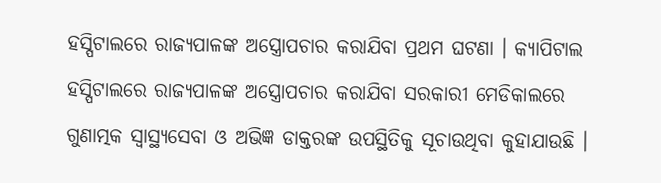ହସ୍ପିଟାଲରେ ରାଜ୍ୟପାଳଙ୍କ ଅସ୍ତ୍ରୋପଚାର କରାଯିବା ପ୍ରଥମ ଘଟଣା । କ୍ୟାପିଟାଲ ହସ୍ପିଟାଲରେ ରାଜ୍ୟପାଳଙ୍କ ଅସ୍ତ୍ରୋପଚାର କରାଯିବା ସରକାରୀ ମେଡିକାଲରେ ଗୁଣାତ୍ମକ ସ୍ୱାସ୍ଥ୍ୟସେବା ଓ ଅଭିଜ୍ଞ ଡାକ୍ତରଙ୍କ ଉପସ୍ଥିତିକୁ ସୂଚାଉଥିବା କୁହାଯାଉଛି ।